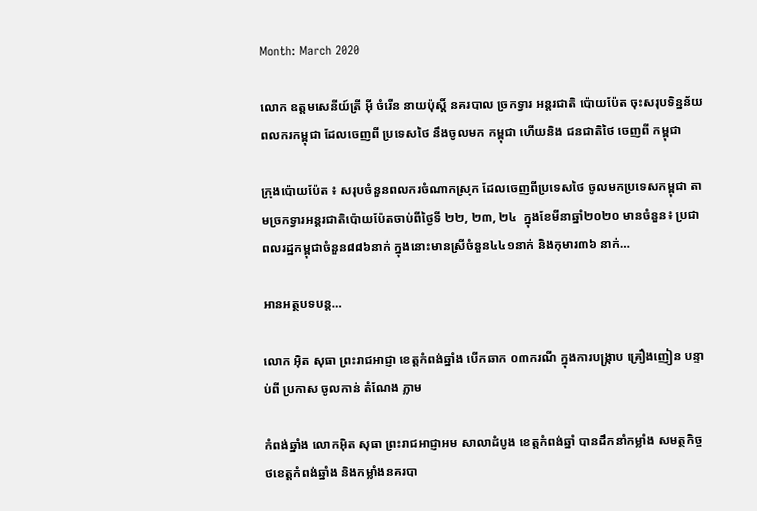Month: March 2020

លោក ឧត្តមសេនីយ៍ត្រី អុី ចំរើន នាយប៉ុស្តិ៍ នគរបាល ច្រកទ្វារ អន្តរជាតិ ប៉ោយប៉ែត ចុះសរុបទិន្នន័យ ពលករកម្ពុជា ដែលចេញពី ប្រទេសថៃ នឹងចូលមក កម្ពុជា ហើយនិង ជនជាតិថៃ ចេញពី កម្ពុជា

ក្រុងប៉ោយប៉ែត ៖ សរុបចំនួនពលករចំណាកស្រុក ដែលចេញពីប្រទេសថៃ ចូលមកប្រទេសកម្ពុជា តាមច្រកទ្វារអន្តរជាតិប៉ោយប៉ែតចាប់ពីថ្ងៃទី ២២, ២៣, ២៤  ក្នុងខែមីនាឆ្នាំ២០២០ មានចំនួន៖ ប្រជាពលរដ្ឋកម្ពុជាចំនួន៨៨៦នាក់ ក្នុងនោះមានស្រីចំនួន៤៤១នាក់ និងកុមារ៣៦ នាក់…

អានអត្ថបទបន្ត…

លោក អ៊ិត សុធា ព្រះរាជអាជ្ញា ខេត្តកំពង់ឆ្នាំង បើកឆាក ០៣ករណី ក្នុងការបង្រ្កាប គ្រឿងញៀន បន្ទាប់ពី ប្រកាស ចូលកាន់ តំណែង ភ្លាម

កំពង់ឆ្នាំង លោកអ៊ិត សុធា ព្រះរាជអាជ្ញាអម សាលាដំបូង ខេត្តកំពង់ឆ្នាំ បានដឹកនាំកម្លាំង សមត្ថកិច្ច ថខេត្តកំពង់ឆ្នាំង និងកម្លាំងនគរបា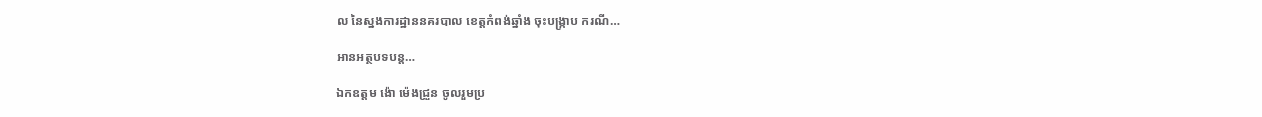ល នៃស្នងការដ្ឋាននគរបាល ខេត្តកំពង់ឆ្នាំង ចុះបង្រ្កាប ករណី…

អានអត្ថបទបន្ត…

ឯកឧត្តម ង៉ោ ម៉េងជ្រួន ចូលរួមប្រ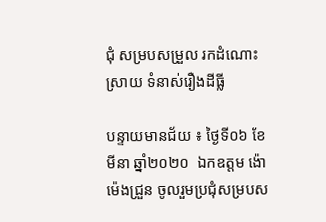ជុំ សម្របសម្រួល រកដំណោះ ស្រាយ ទំនាស់រឿងដីធ្លី

បន្ទាយមានជ័យ ៖ ថ្ងៃទី០៦ ខែមីនា ឆ្នាំ២០២០  ឯកឧត្តម ង៉ោ ម៉េងជ្រួន ចូលរួមប្រជុំសម្របស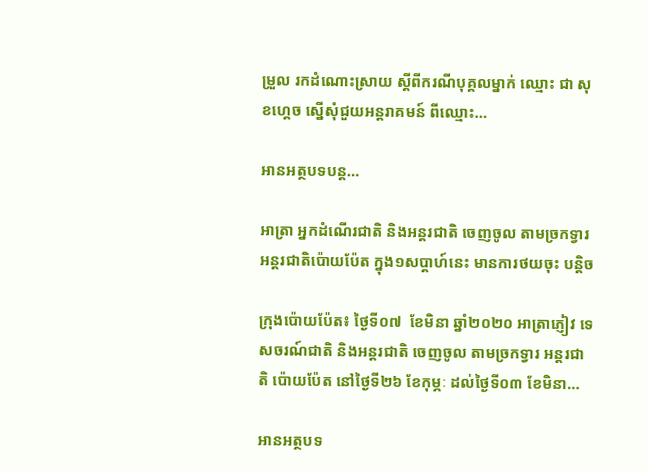ម្រួល រកដំណោះស្រាយ ស្តីពីករណីបុគ្គលម្នាក់ ឈ្មោះ ជា សុខហ្គេច ស្នើសុំជួយអន្តរាគមន៍ ពីឈ្មោះ…

អានអត្ថបទបន្ត…

អាត្រា អ្នកដំណើរជាតិ និងអន្តរជាតិ ចេញចូល តាមច្រកទ្វារ អន្តរជាតិប៉ោយប៉ែត ក្នុង១សប្តាហ៍នេះ មានការថយចុះ បន្តិច

ក្រុងប៉ោយប៉ែត៖ ថ្ងៃទី០៧  ខែមិនា ឆ្នាំ២០២០ អាត្រាភ្ញៀវ ទេសចរណ៍ជាតិ និងអន្តរជាតិ ចេញចូល តាមច្រកទ្វារ អន្តរជាតិ ប៉ោយប៉ែត នៅថ្ងៃទី២៦ ខែកុម្ភៈ ដល់ថ្ងៃទី០៣ ខែមិនា…

អានអត្ថបទ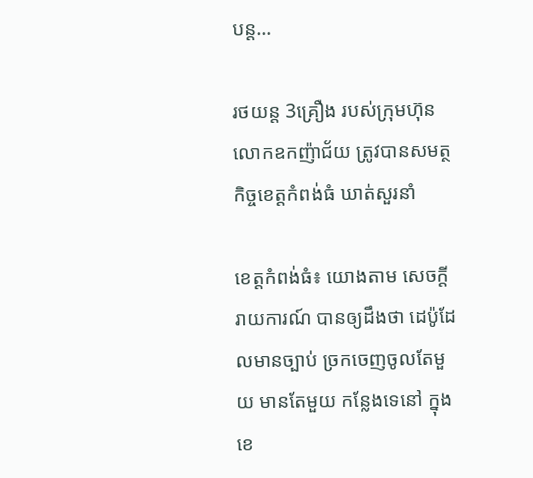បន្ត…

រថយន្ត 3គ្រឿង របស់ក្រុមហ៊ុន លោកឧកញ៉ាជ័យ ត្រូវបានសមត្ថកិច្ចខេត្តកំពង់ធំ ឃាត់សួរនាំ

ខេត្តកំពង់ធំ៖ យោងតាម សេចក្តីរាយការណ៍ បានឲ្យដឹងថា ដេប៉ូដែលមានច្បាប់ ច្រកចេញចូលតែមួយ មានតែមួយ កន្លែងទេនៅ ក្នុងខេ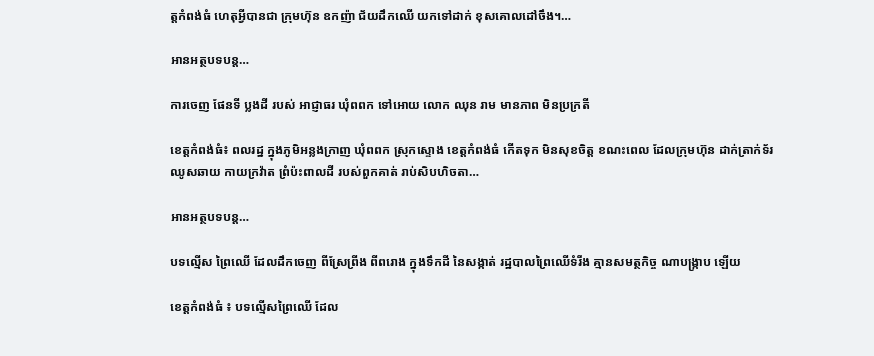ត្តកំពង់ធំ ហេតុអី្វបានជា ក្រុមហ៊ុន ឧកញ៉ា ជ័យដឹកឈើ យកទៅដាក់ ខុសគោលដៅចឹង។…

អានអត្ថបទបន្ត…

ការចេញ ផែនទី ប្លងដី របស់ អាជ្ញាធរ ឃុំពពក ទៅអោយ លោក ឈុន រាម មានភាព មិនប្រក្រតី

ខេត្តកំពង់ធំ៖ ពលរដ្ន ក្នុងភូមិអន្លងក្រាញ ឃុំពពក ស្រុកស្ទោង ខេត្តកំពង់ធំ កើតទុក មិនសុខចិត្ត ខណះពេល ដែលក្រុមហ៊ុន ដាក់តា្រក់ទ័រឈូសឆាយ កាយក្រវ៉ាត ព្រំប៉ះពាលដី របស់ពួកគាត់ រាប់សិបហិចតា…

អានអត្ថបទបន្ត…

បទល្មើស ព្រៃឈើ ដែលដឹកចេញ ពីស្រែព្រីង ពីពរោង ក្នុងទឹកដី នៃសង្កាត់ រដ្ឋបាលព្រៃឈើទំរីង គ្មានសមត្ថកិច្ច ណាបង្ក្រាប ឡើយ

ខេត្តកំពង់ធំ ៖ បទល្មើសព្រៃឈើ ដែល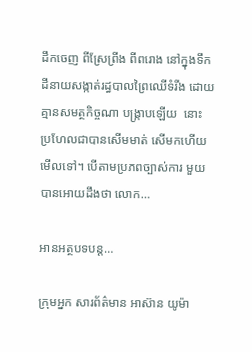ដឹកចេញ ពីស្រែព្រីង ពីពរោង នៅក្នុងទឹកដីនាយសង្កាត់រដ្ធបាលព្រៃឈើទំរីង ដោយគ្មានសមត្ថកិច្ចណា បង្ក្រាបឡើយ  នោះ ប្រហែលជាបានសើមមាត់ សើមកហើយមើលទៅ។ បើតាមប្រភពច្បាស់ការ មួយបានអោយដឹងថា លោក…

អានអត្ថបទបន្ត…

ក្រុមអ្នក សារព័ត៌មាន អាស៊ាន យូម៉ា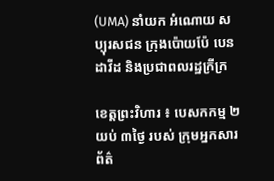(UMA) នាំយក អំណោយ សប្បុរសជន ក្រុងប៉ោយប៉ែ បេន ដាវីដ និងប្រជាពលរដ្ឋក្រីក្រ

ខេត្តព្រះវិហារ ៖ បេសកកម្ម ២យប់ ៣ថ្ងៃ របស់ ក្រុមអ្នកសារព័ត៌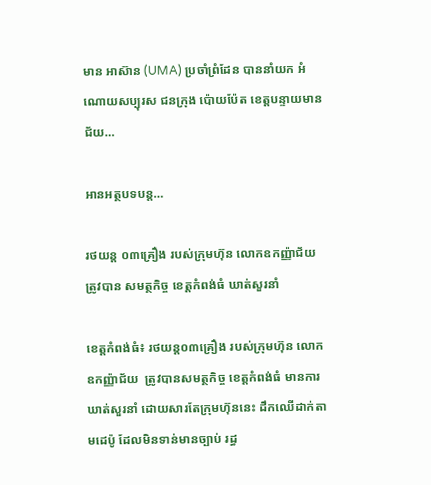មាន អាស៊ាន (UMA) ប្រចាំព្រំដែន បាននាំយក អំណោយសប្បុរស ជនក្រុង ប៉ោយប៉ែត ខេត្តបន្ទាយមានជ័យ…

អានអត្ថបទបន្ត…

រថយន្ត ០៣គ្រឿង របស់ក្រុមហ៊ុន លោកឧកញ្ញ៉ាជ័យ ត្រូវបាន សមត្ថកិច្ច ខេត្តកំពង់ធំ ឃាត់សួរនាំ

ខេត្តកំពង់ធំ៖ រថយន្ត០៣គ្រឿង របស់ក្រុមហ៊ុន លោកឧកញ្ញ៉ាជ័យ  ត្រូវបានសមត្ថកិច្ច ខេត្តកំពង់ធំ មានការឃាត់សួរនាំ ដោយសារតែក្រុមហ៊ុននេះ ដឹកឈើដាក់តាមដេប៉ូ ដែលមិនទាន់មានច្បាប់ រដ្ធ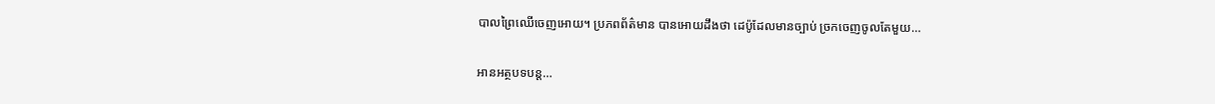បាលព្រៃឈើចេញអោយ។ ប្រភពព័ត៌មាន បានអោយដឹងថា ដេប៉ូដែលមានច្បាប់ ច្រកចេញចូលតែមួយ…

អានអត្ថបទបន្ត…